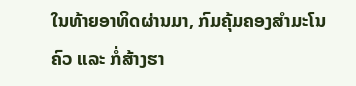ໃນທ້າຍອາທິດຜ່ານມາ, ກົມຄຸ້ມຄອງສໍາມະໂນຄົວ ແລະ ກໍ່ສ້າງຮາ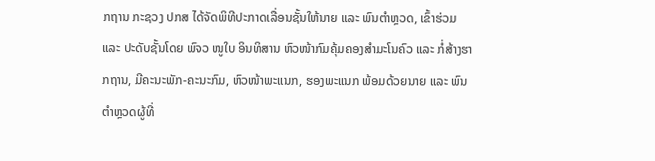ກຖານ ກະຊວງ ປກສ ໄດ້ຈັດພິທີປະກາດເລື່ອນຊັ້ນໃຫ້ນາຍ ແລະ ພົນຕໍາຫຼວດ, ເຂົ້າຮ່ວມ ແລະ ປະດັບຊັ້ນໂດຍ ພົຈວ ໜູໃບ ອິນທິສານ ຫົວໜ້າກົມຄຸ້ມຄອງສໍາມະໂນຄົວ ແລະ ກໍ່ສ້າງຮາກຖານ, ມີຄະນະພັກ-ຄະນະກົມ, ຫົວໜ້າພະແນກ, ຮອງພະແນກ ພ້ອມດ້ວຍນາຍ ແລະ ພົນຕໍາຫຼວດຜູ້ທີ່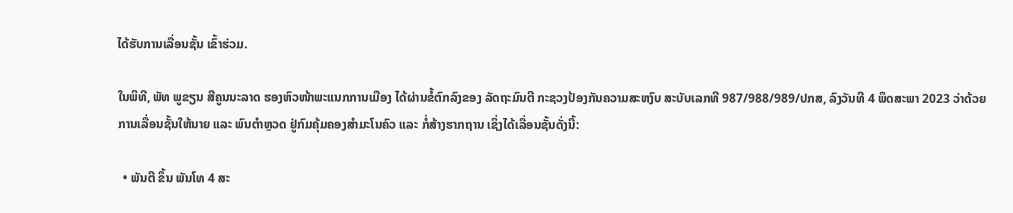ໄດ້ຮັບການເລື່ອນຊັ້ນ ເຂົ້າຮ່ວມ.

ໃນພິທີ, ພັທ ພູຂຽນ ສີຄູນນະລາດ ຮອງຫົວໜ້າພະແນກການເມືອງ ໄດ້ຜ່ານຂໍ້ຕົກລົງຂອງ ລັດຖະມົນຕີ ກະຊວງປ້ອງກັນຄວາມສະຫງົບ ສະບັບເລກທີ 987/988/989/ປກສ, ລົງວັນທີ 4 ພຶດສະພາ 2023 ວ່າດ້ວຍການເລື່ອນຊັ້ນໃຫ້ນາຍ ແລະ ພົນຕໍາຫຼວດ ຢູ່ກົມຄຸ້ມຄອງສໍາມະໂນຄົວ ແລະ ກໍ່ສ້າງຮາກຖານ ເຊິ່ງໄດ້ເລື່ອນຊັ້ນດັ່ງນີ້:

  • ພັນຕີ ຂຶ້ນ ພັນໂທ 4 ສະ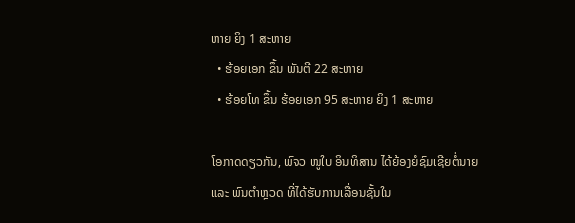ຫາຍ ຍິງ 1 ສະຫາຍ
  • ຮ້ອຍເອກ ຂຶ້ນ ພັນຕີ 22 ສະຫາຍ
  • ຮ້ອຍໂທ ຂຶ້ນ ຮ້ອຍເອກ 95 ສະຫາຍ ຍິງ 1 ສະຫາຍ

ໂອກາດດຽວກັນ, ພົຈວ ໜູໃບ ອິນທິສານ ໄດ້ຍ້ອງຍໍຊົມເຊີຍຕໍ່ນາຍ ແລະ ພົນຕໍາຫຼວດ ທີ່ໄດ້ຮັບການເລື່ອນຊັ້ນໃນ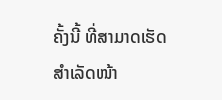ຄັ້ງນີ້ ທີ່ສາມາດເຮັດສໍາເລັດໜ້າ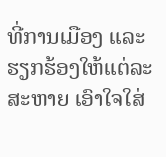ທີ່ການເມືອງ ແລະ ຮຽກຮ້ອງໃຫ້ແຕ່ລະສະຫາຍ ເອົາໃຈໃສ່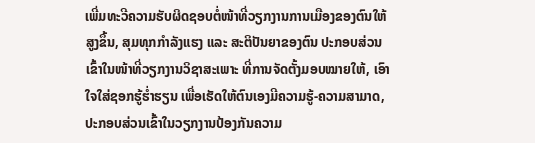ເພີ່ມທະວີຄວາມຮັບຜິດຊອບຕໍ່ໜ້າທີ່ວຽກງານການເມືອງຂອງຕົນໃຫ້ສູງຂຶ້ນ, ສຸມທຸກກໍາລັງແຮງ ແລະ ສະຕິປັນຍາຂອງຕົນ ປະກອບສ່ວນເຂົ້າໃນໜ້າທີ່ວຽກງານວິຊາສະເພາະ ທີ່ການຈັດຕັ້ງມອບໝາຍໃຫ້, ເອົາໃຈໃສ່ຊອກຮູ້ຮໍ່າຮຽນ ເພື່ອເຮັດໃຫ້ຕົນເອງມີຄວາມຮູ້-ຄວາມສາມາດ, ປະກອບສ່ວນເຂົ້າໃນວຽກງານປ້ອງກັນຄວາມ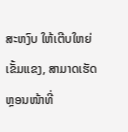ສະຫງົບ ໃຫ້ເຕີບໃຫຍ່ເຂັ້ມແຂງ, ສາມາດເຮັດຫຼອນໜ້າທີ່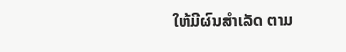ໃຫ້ມີຜົນສໍາເລັດ ຕາມ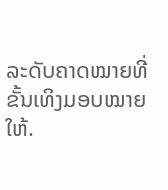ລະດັບຄາດໝາຍທີ່ຂັ້ນເທິງມອບໝາຍໃຫ້.